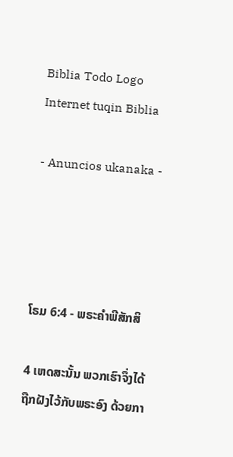Biblia Todo Logo
Internet tuqin Biblia

- Anuncios ukanaka -




ໂຣມ 6:4 - ພຣະຄຳພີສັກສິ

4 ເຫດສະນັ້ນ ພວກເຮົາຈຶ່ງໄດ້ຖືກຝັງໄວ້ກັບພຣະອົງ ດ້ວຍກາ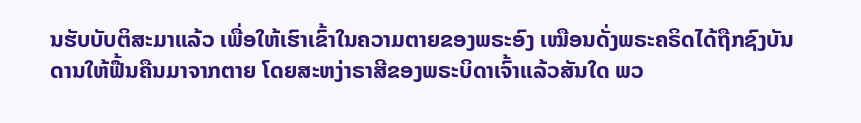ນຮັບບັບຕິສະມາແລ້ວ ເພື່ອໃຫ້ເຮົາເຂົ້າໃນຄວາມຕາຍຂອງພຣະອົງ ເໝືອນດັ່ງພຣະຄຣິດໄດ້ຖືກຊົງບັນດານໃຫ້ຟື້ນຄືນມາຈາກຕາຍ ໂດຍສະຫງ່າຣາສີຂອງພຣະບິດາເຈົ້າແລ້ວສັນໃດ ພວ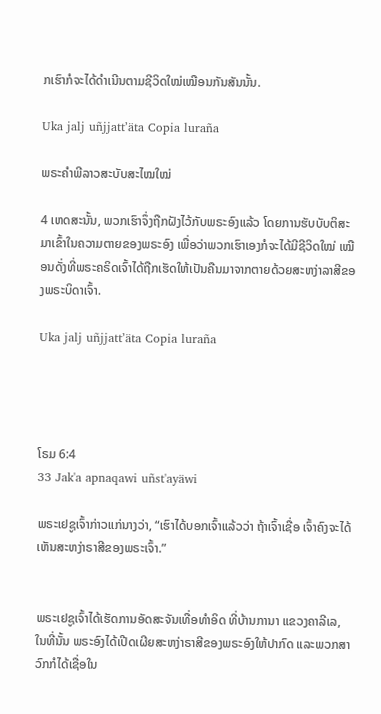ກເຮົາກໍຈະໄດ້ດຳເນີນຕາມຊີວິດໃໝ່ເໝືອນກັນສັນນັ້ນ.

Uka jalj uñjjattʼäta Copia luraña

ພຣະຄຳພີລາວສະບັບສະໄໝໃໝ່

4 ເຫດສະນັ້ນ, ພວກເຮົາຈຶ່ງຖືກຝັງໄວ້ກັບພຣະອົງແລ້ວ ໂດຍການຮັບບັບຕິສະມາເຂົ້າໃນຄວາມຕາຍຂອງພຣະອົງ ເພື່ອວ່າພວກເຮົາເອງກໍຈະໄດ້ມີຊີວິດໃໝ່ ເໝືອນດັ່ງທີ່ພຣະຄຣິດເຈົ້າໄດ້ຖືກເຮັດໃຫ້ເປັນຄືນມາຈາກຕາຍດ້ວຍສະຫງ່າລາສີຂອງພຣະບິດາເຈົ້າ.

Uka jalj uñjjattʼäta Copia luraña




ໂຣມ 6:4
33 Jak'a apnaqawi uñst'ayäwi

ພຣະເຢຊູເຈົ້າກ່າວແກ່ນາງວ່າ, “ເຮົາໄດ້ບອກເຈົ້າແລ້ວວ່າ ຖ້າເຈົ້າເຊື່ອ ເຈົ້າຄົງຈະໄດ້ເຫັນສະຫງ່າຣາສີຂອງພຣະເຈົ້າ.”


ພຣະເຢຊູເຈົ້າໄດ້ເຮັດການອັດສະຈັນເທື່ອທຳອິດ ທີ່ບ້ານການາ ແຂວງຄາລີເລ, ໃນທີ່ນັ້ນ ພຣະອົງໄດ້ເປີດເຜີຍສະຫງ່າຣາສີຂອງພຣະອົງໃຫ້ປາກົດ ແລະພວກສາວົກກໍໄດ້ເຊື່ອໃນ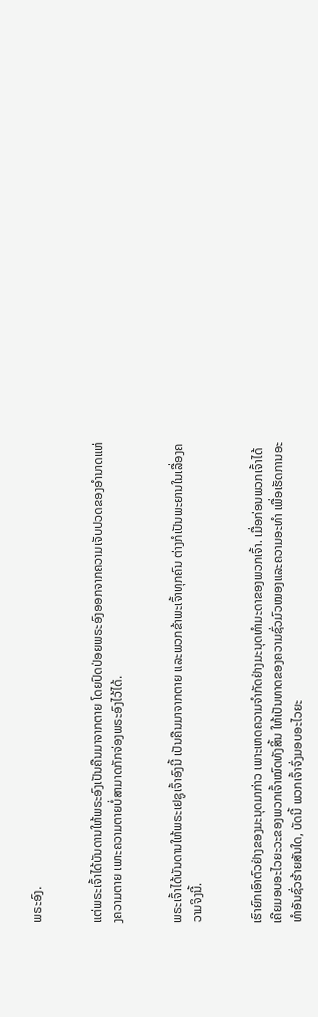ພຣະອົງ.


ແຕ່ພຣະເຈົ້າໄດ້ບັນດານໃຫ້ພຣະອົງເປັນຄືນມາຈາກຕາຍ ໂດຍປົດປ່ອຍພຣະອົງອອກຈາກຄວາມເຈັບປວດຂອງອຳນາດແຫ່ງຄວາມຕາຍ ເພາະຄວາມຕາຍບໍ່ສາມາດກັກຈ່ອງພຣະອົງໄວ້ໄດ້.


ພຣະເຈົ້າໄດ້ບັນດານໃຫ້ພຣະເຢຊູເຈົ້າອົງນີ້ ເປັນຄືນມາຈາກຕາຍ ແລະພວກຂ້າພະເຈົ້າທຸກຄົນ ຕ່າງກໍເປັນພະຍານໃນເລື່ອງຄວາມຈິງນີ້.


ເຮົາຍົກເອົາຕົວຢ່າງຂອງມະນຸດມາກ່າວ ເພາະເຫດຄວາມຈຳກັດຢ່າງມະນຸດທຳມະດາຂອງພວກເຈົ້າ. ເມື່ອກ່ອນພວກເຈົ້າໄດ້ເຄີຍມອບອະໄວຍະວະຂອງພວກເຈົ້າໝົດທັງສິ້ນ ໃຫ້ເປັນທາດຂອງຄວາມຊົ່ວມົວໝອງແລະຄວາມອະທຳ ເພື່ອເຮັດການອະທຳອັນຊົ່ວຮ້າຍສັນໃດ, ບັດນີ້ ພວກເຈົ້າຈົ່ງມອບອະໄວຍະ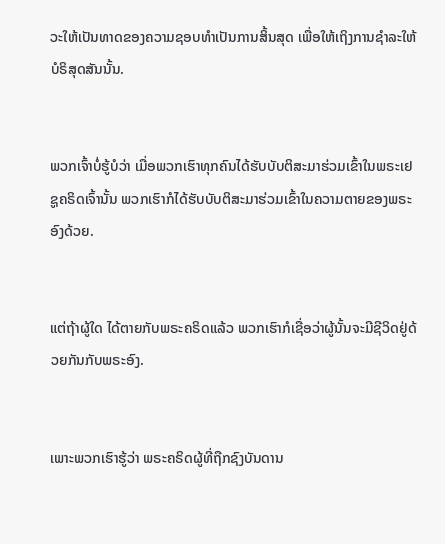ວະໃຫ້ເປັນທາດຂອງຄວາມຊອບທຳເປັນການສິ້ນສຸດ ເພື່ອໃຫ້ເຖິງການຊຳລະໃຫ້ບໍຣິສຸດສັນນັ້ນ.


ພວກເຈົ້າບໍ່ຮູ້ບໍວ່າ ເມື່ອພວກເຮົາທຸກຄົນໄດ້ຮັບບັບຕິສະມາຮ່ວມເຂົ້າໃນພຣະເຢຊູຄຣິດເຈົ້ານັ້ນ ພວກເຮົາກໍໄດ້ຮັບບັບຕິສະມາຮ່ວມເຂົ້າໃນຄວາມຕາຍຂອງພຣະອົງດ້ວຍ.


ແຕ່ຖ້າຜູ້ໃດ ໄດ້ຕາຍກັບພຣະຄຣິດແລ້ວ ພວກເຮົາກໍເຊື່ອວ່າຜູ້ນັ້ນຈະມີຊີວິດຢູ່ດ້ວຍກັນກັບພຣະອົງ.


ເພາະພວກເຮົາຮູ້ວ່າ ພຣະຄຣິດຜູ້ທີ່ຖືກຊົງບັນດານ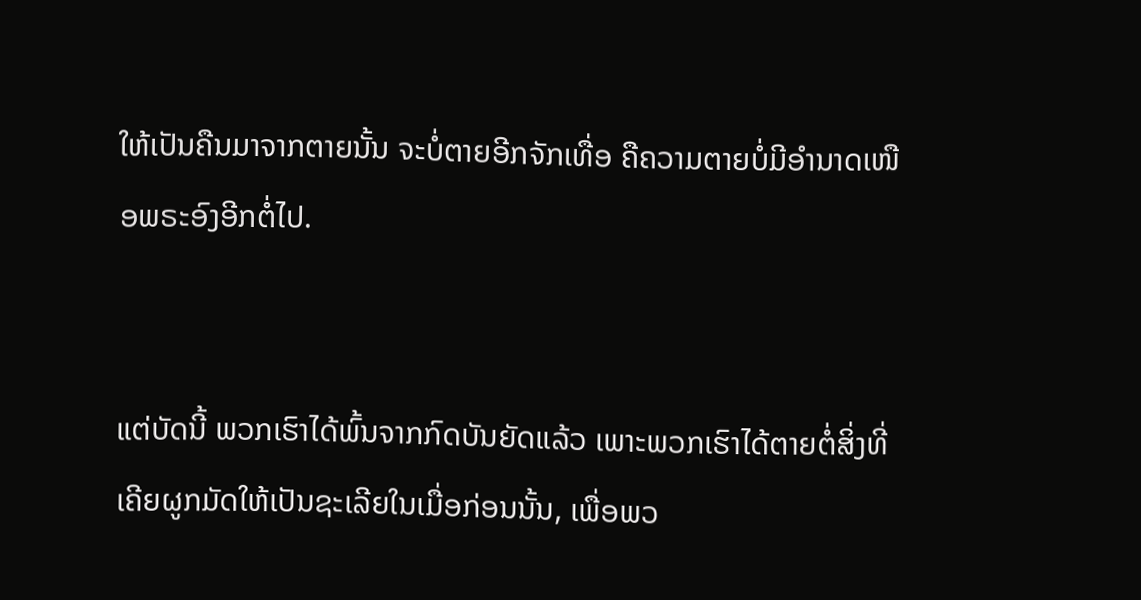ໃຫ້ເປັນຄືນມາຈາກຕາຍນັ້ນ ຈະບໍ່ຕາຍອີກຈັກເທື່ອ ຄືຄວາມຕາຍບໍ່ມີອຳນາດເໜືອພຣະອົງອີກຕໍ່ໄປ.


ແຕ່ບັດນີ້ ພວກເຮົາໄດ້ພົ້ນຈາກກົດບັນຍັດແລ້ວ ເພາະພວກເຮົາໄດ້ຕາຍຕໍ່ສິ່ງທີ່ເຄີຍຜູກມັດໃຫ້ເປັນຊະເລີຍໃນເມື່ອກ່ອນນັ້ນ, ເພື່ອພວ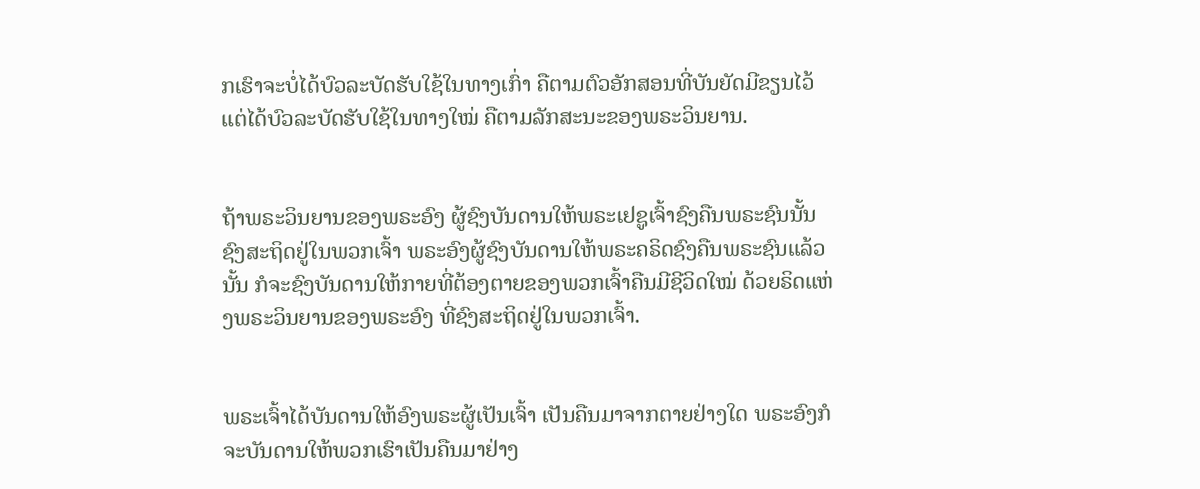ກເຮົາຈະບໍ່ໄດ້ບົວລະບັດຮັບໃຊ້ໃນທາງເກົ່າ ຄືຕາມຕົວອັກສອນທີ່ບັນຍັດມີຂຽນໄວ້ ແຕ່ໄດ້ບົວລະບັດຮັບໃຊ້ໃນທາງໃໝ່ ຄືຕາມລັກສະນະຂອງພຣະວິນຍານ.


ຖ້າພຣະວິນຍານຂອງພຣະອົງ ຜູ້ຊົງບັນດານໃຫ້ພຣະເຢຊູເຈົ້າຊົງຄືນພຣະຊົນນັ້ນ ຊົງສະຖິດຢູ່ໃນພວກເຈົ້າ ພຣະອົງຜູ້ຊົງບັນດານໃຫ້ພຣະຄຣິດຊົງຄືນພຣະຊົນແລ້ວນັ້ນ ກໍຈະຊົງບັນດານໃຫ້ກາຍທີ່ຕ້ອງຕາຍຂອງພວກເຈົ້າຄືນມີຊີວິດໃໝ່ ດ້ວຍຣິດແຫ່ງພຣະວິນຍານຂອງພຣະອົງ ທີ່ຊົງສະຖິດຢູ່ໃນພວກເຈົ້າ.


ພຣະເຈົ້າໄດ້ບັນດານໃຫ້ອົງພຣະຜູ້ເປັນເຈົ້າ ເປັນຄືນມາຈາກຕາຍຢ່າງໃດ ພຣະອົງກໍຈະບັນດານໃຫ້ພວກເຮົາເປັນຄືນມາຢ່າງ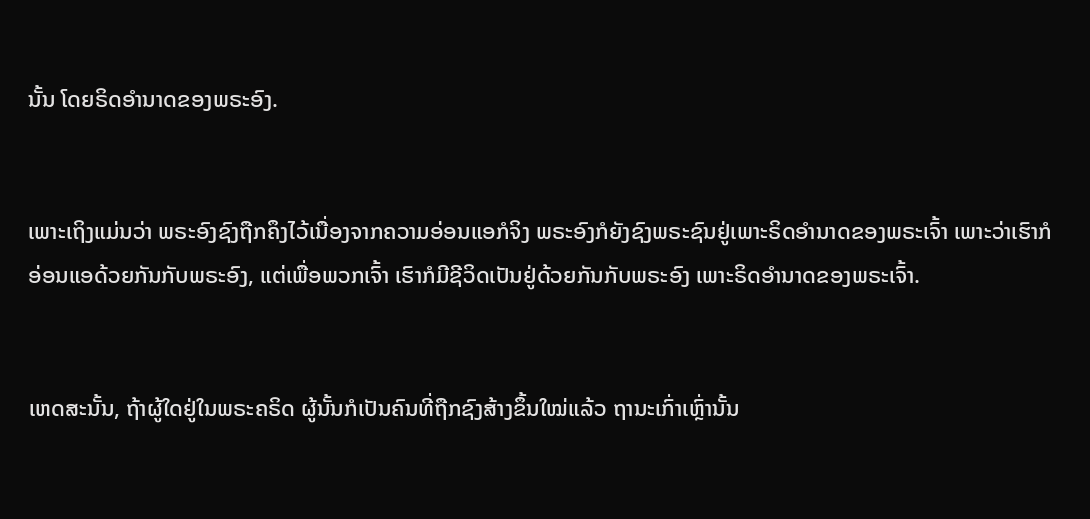ນັ້ນ ໂດຍຣິດອຳນາດຂອງພຣະອົງ.


ເພາະເຖິງແມ່ນວ່າ ພຣະອົງຊົງຖືກຄຶງໄວ້ເນື່ອງຈາກຄວາມອ່ອນແອກໍຈິງ ພຣະອົງກໍຍັງຊົງພຣະຊົນຢູ່ເພາະຣິດອຳນາດຂອງພຣະເຈົ້າ ເພາະວ່າເຮົາກໍອ່ອນແອດ້ວຍກັນກັບພຣະອົງ, ແຕ່ເພື່ອພວກເຈົ້າ ເຮົາກໍມີຊີວິດເປັນຢູ່ດ້ວຍກັນກັບພຣະອົງ ເພາະຣິດອຳນາດຂອງພຣະເຈົ້າ.


ເຫດສະນັ້ນ, ຖ້າຜູ້ໃດຢູ່ໃນພຣະຄຣິດ ຜູ້ນັ້ນກໍເປັນຄົນທີ່ຖືກຊົງສ້າງຂຶ້ນໃໝ່ແລ້ວ ຖານະເກົ່າເຫຼົ່ານັ້ນ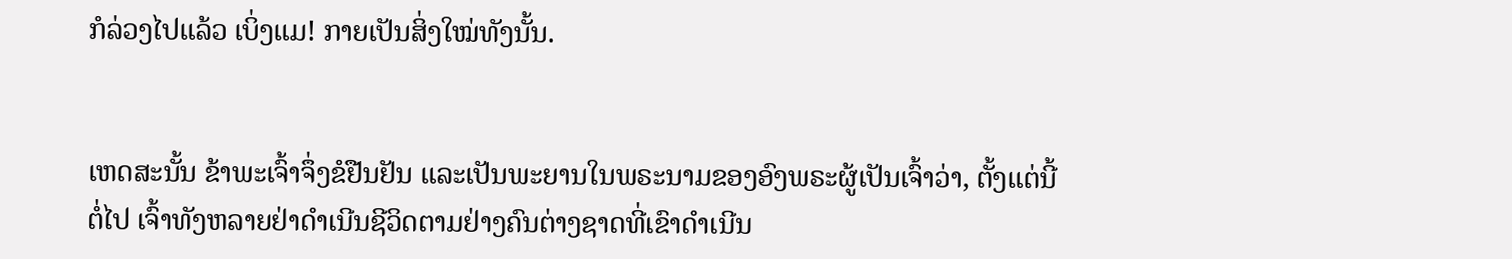ກໍລ່ວງໄປແລ້ວ ເບິ່ງແມ! ກາຍເປັນສິ່ງໃໝ່ທັງນັ້ນ.


ເຫດສະນັ້ນ ຂ້າພະເຈົ້າຈຶ່ງຂໍຢືນຢັນ ແລະເປັນພະຍານໃນພຣະນາມຂອງອົງພຣະຜູ້ເປັນເຈົ້າວ່າ, ຕັ້ງແຕ່ນີ້ຕໍ່ໄປ ເຈົ້າທັງຫລາຍຢ່າດຳເນີນຊີວິດຕາມຢ່າງຄົນຕ່າງຊາດທີ່ເຂົາດຳເນີນ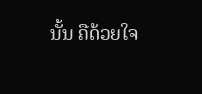ນັ້ນ ຄືດ້ວຍໃຈ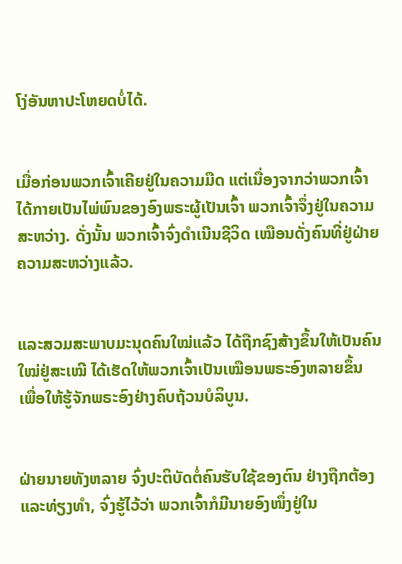ໂງ່ອັນຫາປະໂຫຍດບໍ່ໄດ້.


ເມື່ອກ່ອນພວກເຈົ້າເຄີຍຢູ່ໃນຄວາມມືດ ແຕ່ເນື່ອງຈາກວ່າພວກເຈົ້າໄດ້ກາຍເປັນໄພ່ພົນຂອງອົງພຣະຜູ້ເປັນເຈົ້າ ພວກເຈົ້າຈຶ່ງຢູ່ໃນຄວາມສະຫວ່າງ. ດັ່ງນັ້ນ ພວກເຈົ້າຈົ່ງດຳເນີນຊີວິດ ເໝືອນດັ່ງຄົນທີ່ຢູ່ຝ່າຍຄວາມສະຫວ່າງແລ້ວ.


ແລະສວມສະພາບມະນຸດຄົນໃໝ່ແລ້ວ ໄດ້ຖືກຊົງສ້າງຂຶ້ນໃຫ້ເປັນຄົນໃໝ່ຢູ່ສະເໝີ ໄດ້ເຮັດໃຫ້ພວກເຈົ້າເປັນເໝືອນພຣະອົງຫລາຍຂຶ້ນ ເພື່ອໃຫ້ຮູ້ຈັກພຣະອົງຢ່າງຄົບຖ້ວນບໍລິບູນ.


ຝ່າຍນາຍທັງຫລາຍ ຈົ່ງປະຕິບັດຕໍ່ຄົນຮັບໃຊ້ຂອງຕົນ ຢ່າງຖືກຕ້ອງແລະທ່ຽງທຳ, ຈົ່ງຮູ້ໄວ້ວ່າ ພວກເຈົ້າກໍມີນາຍອົງໜຶ່ງຢູ່ໃນ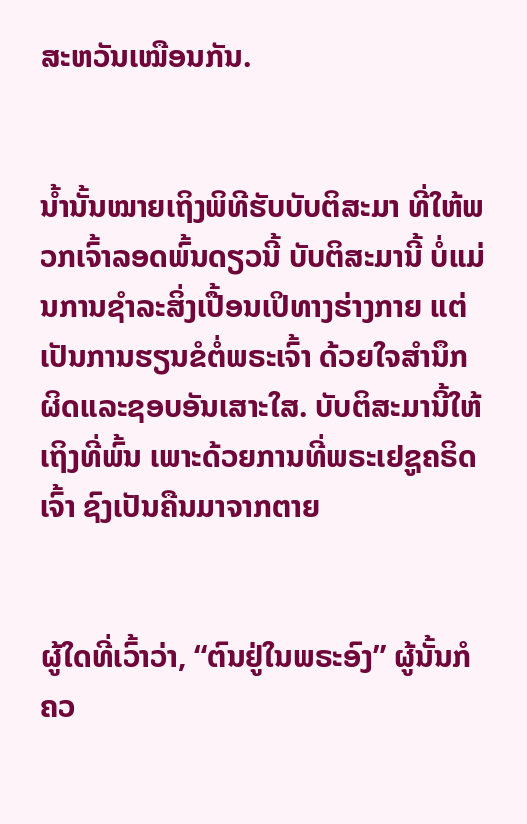ສະຫວັນເໝືອນກັນ.


ນໍ້ານັ້ນໝາຍເຖິງພິທີຮັບບັບຕິສະມາ ທີ່ໃຫ້ພວກເຈົ້າລອດພົ້ນດຽວນີ້ ບັບຕິສະມານີ້ ບໍ່ແມ່ນການຊຳລະສິ່ງເປື້ອນເປິທາງຮ່າງກາຍ ແຕ່ເປັນການຮຽນຂໍຕໍ່ພຣະເຈົ້າ ດ້ວຍໃຈສຳນຶກຜິດແລະຊອບອັນເສາະໃສ. ບັບຕິສະມານີ້ໃຫ້ເຖິງທີ່ພົ້ນ ເພາະດ້ວຍການທີ່ພຣະເຢຊູຄຣິດເຈົ້າ ຊົງເປັນຄືນມາຈາກຕາຍ


ຜູ້ໃດທີ່ເວົ້າວ່າ, “ຕົນຢູ່ໃນພຣະອົງ” ຜູ້ນັ້ນກໍຄວ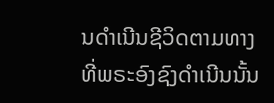ນດຳເນີນຊີວິດຕາມທາງທີ່ພຣະອົງຊົງດຳເນີນນັ້ນ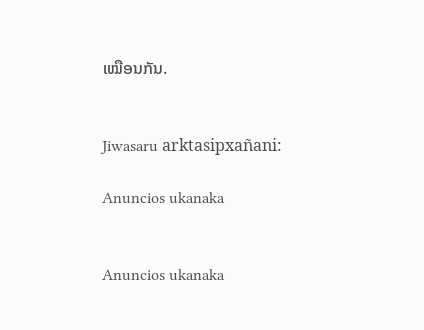ເໝືອນກັນ.


Jiwasaru arktasipxañani:

Anuncios ukanaka


Anuncios ukanaka